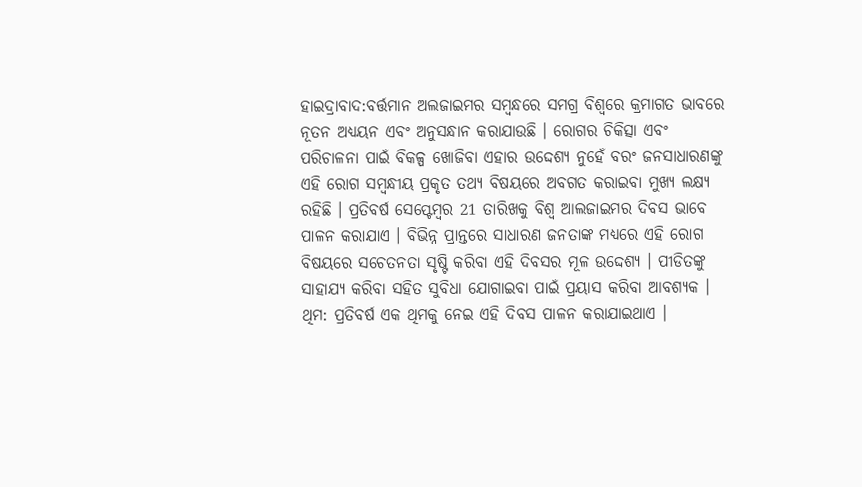ହାଇଦ୍ରାବାଦ:ବର୍ତ୍ତମାନ ଅଲଜାଇମର ସମ୍ବନ୍ଧରେ ସମଗ୍ର ବିଶ୍ୱରେ କ୍ରମାଗତ ଭାବରେ ନୂତନ ଅଧ୍ୟୟନ ଏବଂ ଅନୁସନ୍ଧାନ କରାଯାଉଛି । ରୋଗର ଚିକିତ୍ସା ଏବଂ ପରିଚାଳନା ପାଇଁ ବିକଳ୍ପ ଖୋଜିବା ଏହାର ଉଦ୍ଦେଶ୍ୟ ନୁହେଁ ବରଂ ଜନସାଧାରଣଙ୍କୁ ଏହି ରୋଗ ସମ୍ବନ୍ଧୀୟ ପ୍ରକୃତ ତଥ୍ୟ ବିଷୟରେ ଅବଗତ କରାଇବା ମୁଖ୍ୟ ଲକ୍ଷ୍ୟ ରହିଛି । ପ୍ରତିବର୍ଷ ସେପ୍ଟେମ୍ବର 21 ତାରିଖକୁ ବିଶ୍ବ ଆଲଜାଇମର ଦିବସ ଭାବେ ପାଳନ କରାଯାଏ । ବିଭିନ୍ନ ପ୍ରାନ୍ତରେ ସାଧାରଣ ଜନତାଙ୍କ ମଧ୍ୟରେ ଏହି ରୋଗ ବିଷୟରେ ସଚେତନତା ସୃଷ୍ଟି କରିବା ଏହି ଦିବସର ମୂଳ ଉଦ୍ଦେଶ୍ୟ । ପୀଡିତଙ୍କୁ ସାହାଯ୍ୟ କରିବା ସହିତ ସୁବିଧା ଯୋଗାଇବା ପାଇଁ ପ୍ରୟାସ କରିବା ଆବଶ୍ୟକ ।
ଥିମ: ପ୍ରତିବର୍ଷ ଏକ ଥିମକୁ ନେଇ ଏହି ଦିବସ ପାଳନ କରାଯାଇଥାଏ ।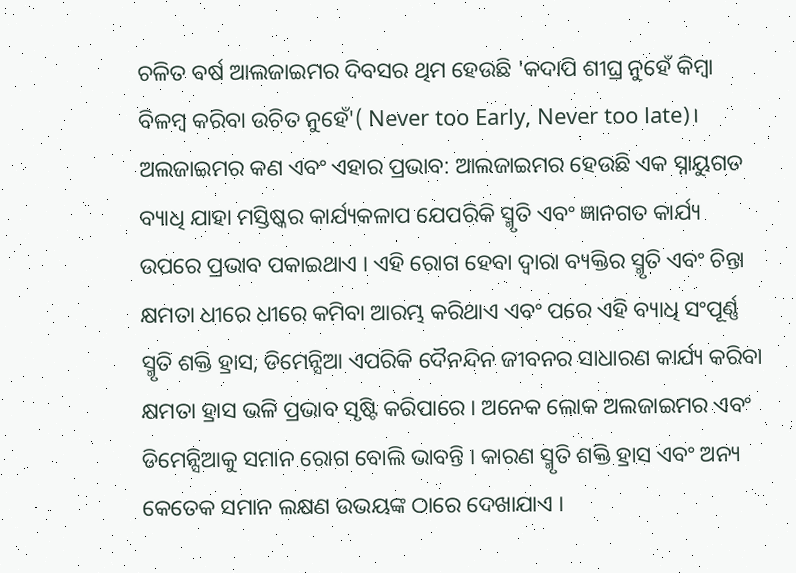ଚଳିତ ବର୍ଷ ଆଲଜାଇମର ଦିବସର ଥିମ ହେଉଛି 'କଦାପି ଶୀଘ୍ର ନୁହେଁ କିମ୍ବା ବିଳମ୍ବ କରିବା ଉଚିତ ନୁହେଁ'( Never too Early, Never too late)।
ଅଲଜାଇମର କଣ ଏବଂ ଏହାର ପ୍ରଭାବ: ଆଲଜାଇମର ହେଉଛି ଏକ ସ୍ନାୟୁଗତ ବ୍ୟାଧି ଯାହା ମସ୍ତିଷ୍କର କାର୍ଯ୍ୟକଳାପ ଯେପରିକି ସ୍ମୃତି ଏବଂ ଜ୍ଞାନଗତ କାର୍ଯ୍ୟ ଉପରେ ପ୍ରଭାବ ପକାଇଥାଏ । ଏହି ରୋଗ ହେବା ଦ୍ବାରା ବ୍ୟକ୍ତିର ସ୍ମୃତି ଏବଂ ଚିନ୍ତା କ୍ଷମତା ଧୀରେ ଧୀରେ କମିବା ଆରମ୍ଭ କରିଥାଏ ଏବଂ ପରେ ଏହି ବ୍ୟାଧି ସଂପୂର୍ଣ୍ଣ ସ୍ମୃତି ଶକ୍ତି ହ୍ରାସ, ଡିମେନ୍ସିଆ ଏପରିକି ଦୈନନ୍ଦିନ ଜୀବନର ସାଧାରଣ କାର୍ଯ୍ୟ କରିବା କ୍ଷମତା ହ୍ରାସ ଭଳି ପ୍ରଭାବ ସୃଷ୍ଟି କରିପାରେ । ଅନେକ ଲୋକ ଅଲଜାଇମର ଏବଂ ଡିମେନ୍ସିଆକୁ ସମାନ ରୋଗ ବୋଲି ଭାବନ୍ତି । କାରଣ ସ୍ମୃତି ଶକ୍ତି ହ୍ରାସ ଏବଂ ଅନ୍ୟ କେତେକ ସମାନ ଲକ୍ଷଣ ଉଭୟଙ୍କ ଠାରେ ଦେଖାଯାଏ ।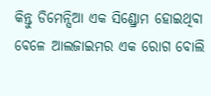କିନ୍ତୁ ଡିମେନ୍ସିଆ ଏକ ସିଣ୍ଡ୍ରୋମ ହୋଇଥିବା ବେଳେ ଆଲଜାଇମର ଏକ ରୋଗ ବୋଲି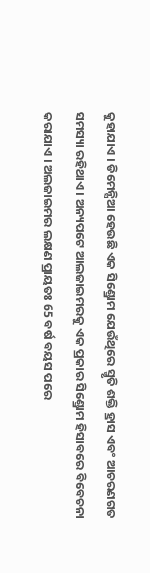କୁହାଯାଏ । ଡିମେନ୍ସିଆ ହେଉଛି ଏକ ସିଣ୍ଡ୍ରୋମ ଯେଉଁଥିରେ ସ୍ମୃତି ଶକ୍ତି ହ୍ରାସ ଏବଂ ଆଚରଣଗତ ସମସ୍ୟା ରହିଥାଏ । ଅନ୍ୟପଟେ ଆଲଜାଇମରକୁ ଏକ ପ୍ରକାର ସିଣ୍ଡ୍ରୋମ ହିସାବରେ ବିବେଚନା କରାଯାଏ । ଅଲଜାଇମର ଲକ୍ଷଣ ପ୍ରାୟତଃ 65 ବର୍ଷ ବୟସ ପରେ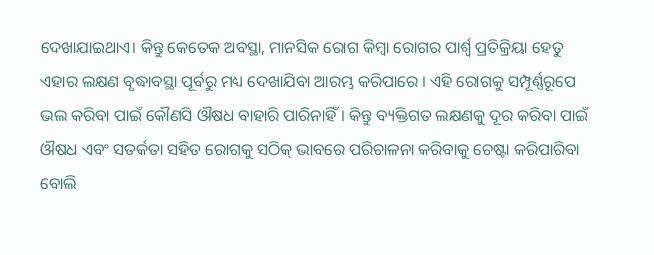ଦେଖାଯାଇଥାଏ। କିନ୍ତୁ କେତେକ ଅବସ୍ଥା, ମାନସିକ ରୋଗ କିମ୍ବା ରୋଗର ପାର୍ଶ୍ୱ ପ୍ରତିକ୍ରିୟା ହେତୁ ଏହାର ଲକ୍ଷଣ ବୃଦ୍ଧାବସ୍ଥା ପୂର୍ବରୁ ମଧ୍ୟ ଦେଖାଯିବା ଆରମ୍ଭ କରିପାରେ । ଏହି ରୋଗକୁ ସମ୍ପୂର୍ଣ୍ଣରୂପେ ଭଲ କରିବା ପାଇଁ କୌଣସି ଔଷଧ ବାହାରି ପାରିନାହିଁ। କିନ୍ତୁ ବ୍ୟକ୍ତିଗତ ଲକ୍ଷଣକୁ ଦୂର କରିବା ପାଇଁ ଔଷଧ ଏବଂ ସତର୍କତା ସହିତ ରୋଗକୁ ସଠିକ୍ ଭାବରେ ପରିଚାଳନା କରିବାକୁ ଚେଷ୍ଟା କରିପାରିବା ବୋଲି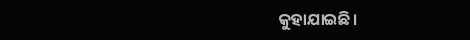କୁହାଯାଇଛି।